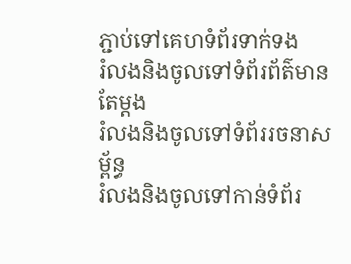ភ្ជាប់ទៅគេហទំព័រទាក់ទង
រំលងនិងចូលទៅទំព័រព័ត៌មានតែម្តង
រំលងនិងចូលទៅទំព័ររចនាសម្ព័ន្ធ
រំលងនិងចូលទៅកាន់ទំព័រ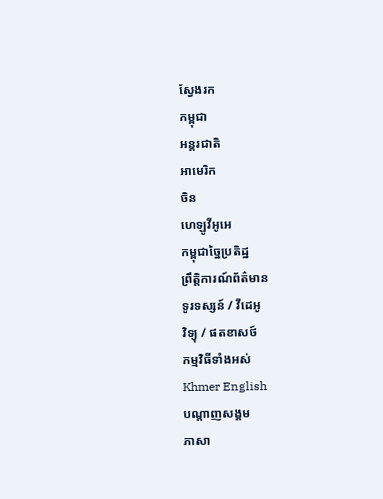ស្វែងរក
កម្ពុជា
អន្តរជាតិ
អាមេរិក
ចិន
ហេឡូវីអូអេ
កម្ពុជាច្នៃប្រតិដ្ឋ
ព្រឹត្តិការណ៍ព័ត៌មាន
ទូរទស្សន៍ / វីដេអូ
វិទ្យុ / ផតខាសថ៍
កម្មវិធីទាំងអស់
Khmer English
បណ្តាញសង្គម
ភាសា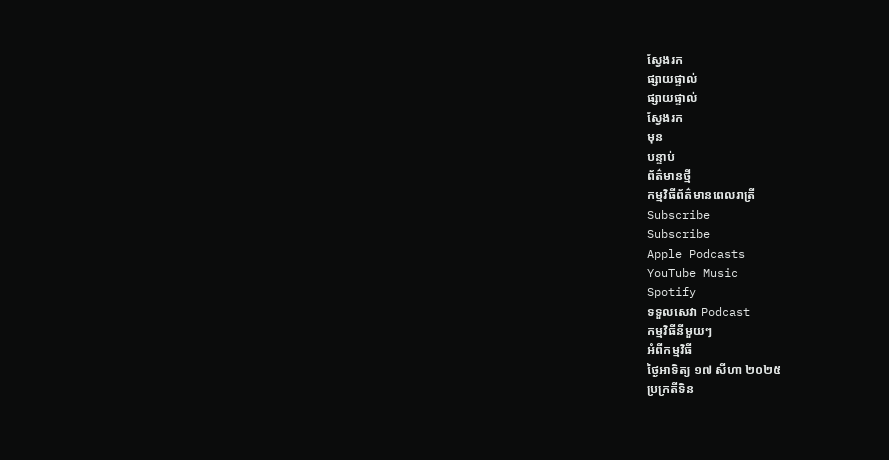ស្វែងរក
ផ្សាយផ្ទាល់
ផ្សាយផ្ទាល់
ស្វែងរក
មុន
បន្ទាប់
ព័ត៌មានថ្មី
កម្មវិធីព័ត៌មានពេលរាត្រី
Subscribe
Subscribe
Apple Podcasts
YouTube Music
Spotify
ទទួលសេវា Podcast
កម្មវិធីនីមួយៗ
អំពីកម្មវិធី
ថ្ងៃអាទិត្យ ១៧ សីហា ២០២៥
ប្រក្រតីទិន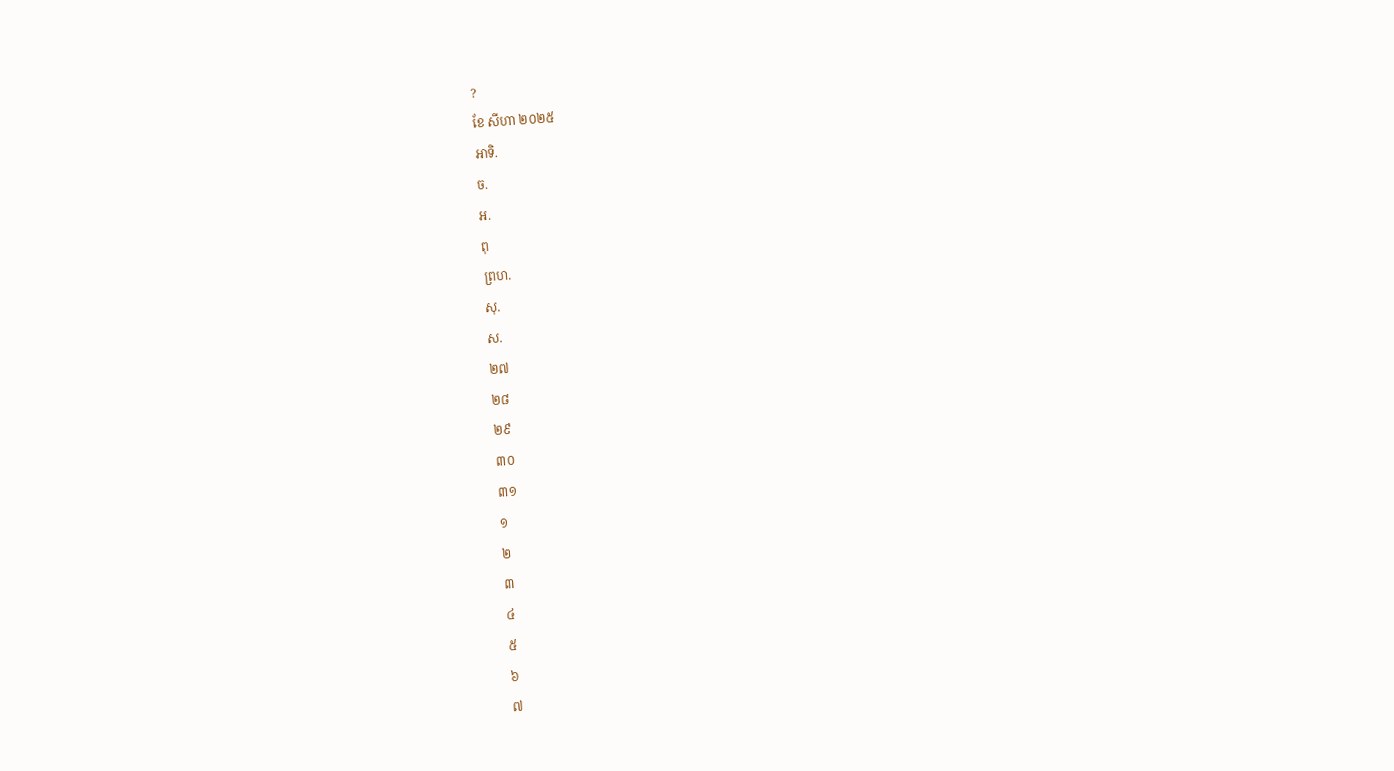?
ខែ សីហា ២០២៥
អាទិ.
ច.
អ.
ពុ
ព្រហ.
សុ.
ស.
២៧
២៨
២៩
៣០
៣១
១
២
៣
៤
៥
៦
៧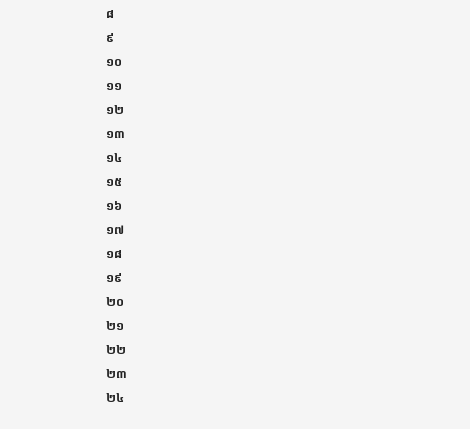៨
៩
១០
១១
១២
១៣
១៤
១៥
១៦
១៧
១៨
១៩
២០
២១
២២
២៣
២៤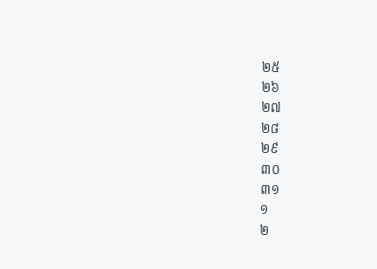២៥
២៦
២៧
២៨
២៩
៣០
៣១
១
២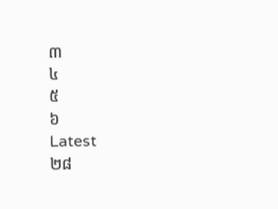៣
៤
៥
៦
Latest
២៨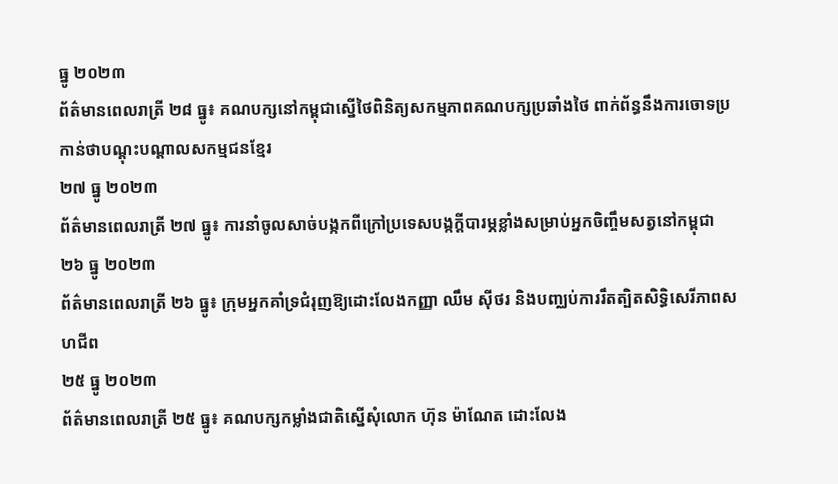ធ្នូ ២០២៣
ព័ត៌មានពេលរាត្រី ២៨ ធ្នូ៖ គណបក្សនៅកម្ពុជាស្នើថៃពិនិត្យសកម្មភាពគណបក្សប្រឆាំងថៃ ពាក់ព័ន្ធនឹងការចោទប្រកាន់ថាបណ្តុះបណ្តាលសកម្មជនខ្មែរ
២៧ ធ្នូ ២០២៣
ព័ត៌មានពេលរាត្រី ២៧ ធ្នូ៖ ការនាំចូលសាច់បង្កកពីក្រៅប្រទេសបង្កក្តីបារម្ភខ្លាំងសម្រាប់អ្នកចិញ្ចឹមសត្វនៅកម្ពុជា
២៦ ធ្នូ ២០២៣
ព័ត៌មានពេលរាត្រី ២៦ ធ្នូ៖ ក្រុមអ្នកគាំទ្រជំរុញឱ្យដោះលែងកញ្ញា ឈឹម ស៊ីថរ និងបញ្ឈប់ការរឹតត្បិតសិទ្ធិសេរីភាពសហជីព
២៥ ធ្នូ ២០២៣
ព័ត៌មានពេលរាត្រី ២៥ ធ្នូ៖ គណបក្សកម្លាំងជាតិស្នើសុំលោក ហ៊ុន ម៉ាណែត ដោះលែង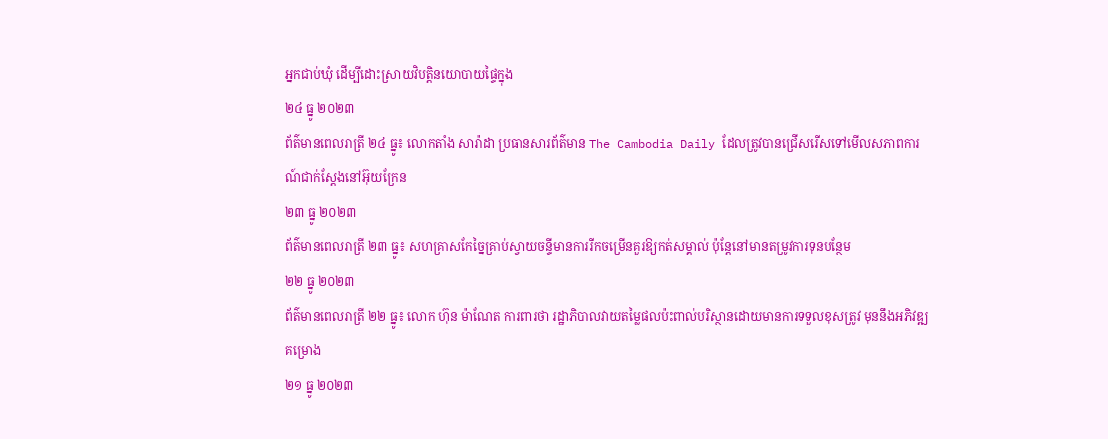អ្នកជាប់ឃុំ ដើម្បីដោះស្រាយវិបត្តិនយោបាយផ្ទៃក្នុង
២៤ ធ្នូ ២០២៣
ព័ត៌មានពេលរាត្រី ២៤ ធ្នូ៖ លោកតាំង សារ៉ាដា ប្រធានសារព័ត៌មាន The Cambodia Daily ដែលត្រូវបានជ្រើសរើសទៅមើលសភាពការណ៍ជាក់ស្តែងនៅអ៊ុយក្រែន
២៣ ធ្នូ ២០២៣
ព័ត៌មានពេលរាត្រី ២៣ ធ្នូ៖ សហគ្រាសកែច្នៃគ្រាប់ស្វាយចន្ទីមានការរីកចម្រើនគួរឱ្យកត់សម្គាល់ ប៉ុន្តែនៅមានតម្រូវការទុនបន្ថែម
២២ ធ្នូ ២០២៣
ព័ត៌មានពេលរាត្រី ២២ ធ្នូ៖ លោក ហ៊ុន ម៉ាណែត ការពារថា រដ្ឋាភិបាលវាយតម្លៃផលប៉ះពាល់បរិស្ថានដោយមានការទទួលខុសត្រូវ មុននឹងអភិវឌ្ឍគម្រោង
២១ ធ្នូ ២០២៣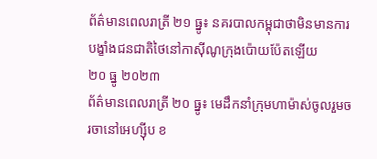ព័ត៌មានពេលរាត្រី ២១ ធ្នូ៖ នគរបាលកម្ពុជាថាមិនមានការបង្ខាំងជនជាតិថៃនៅកាស៊ីណូក្រុងប៉ោយប៉ែតឡើយ
២០ ធ្នូ ២០២៣
ព័ត៌មានពេលរាត្រី ២០ ធ្នូ៖ មេដឹកនាំក្រុមហាម៉ាស់ចូលរួមចរចានៅអេហ្ស៊ីប ខ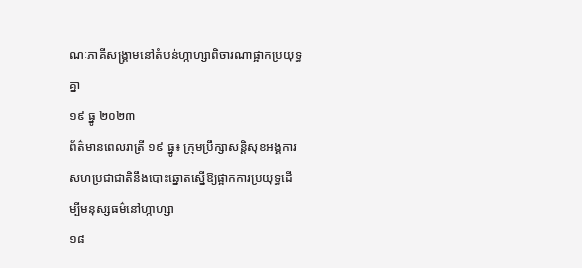ណៈភាគីសង្គ្រាមនៅតំបន់ហ្កាហ្សាពិចារណាផ្អាកប្រយុទ្ធគ្នា
១៩ ធ្នូ ២០២៣
ព័ត៌មានពេលរាត្រី ១៩ ធ្នូ៖ ក្រុមប្រឹក្សាសន្តិសុខអង្គការសហប្រជាជាតិនឹងបោះឆ្នោតស្នើឱ្យផ្អាកការប្រយុទ្ធដើម្បីមនុស្សធម៌នៅហ្កាហ្សា
១៨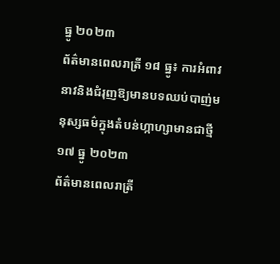ធ្នូ ២០២៣
ព័ត៌មានពេលរាត្រី ១៨ ធ្នូ៖ ការអំពាវនាវនិងជំរុញឱ្យមានបទឈប់បាញ់មនុស្សធម៌ក្នុងតំបន់ហ្កាហ្សាមានជាថ្មី
១៧ ធ្នូ ២០២៣
ព័ត៌មានពេលរាត្រី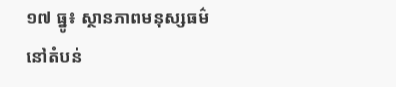១៧ ធ្នូ៖ ស្ថានភាពមនុស្សធម៌នៅតំបន់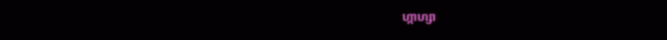ហ្កាហ្សា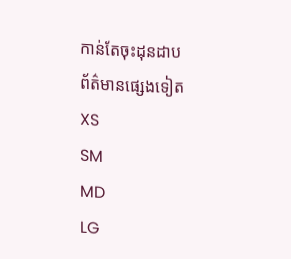កាន់តែចុះដុនដាប
ព័ត៌មានផ្សេងទៀត
XS
SM
MD
LG